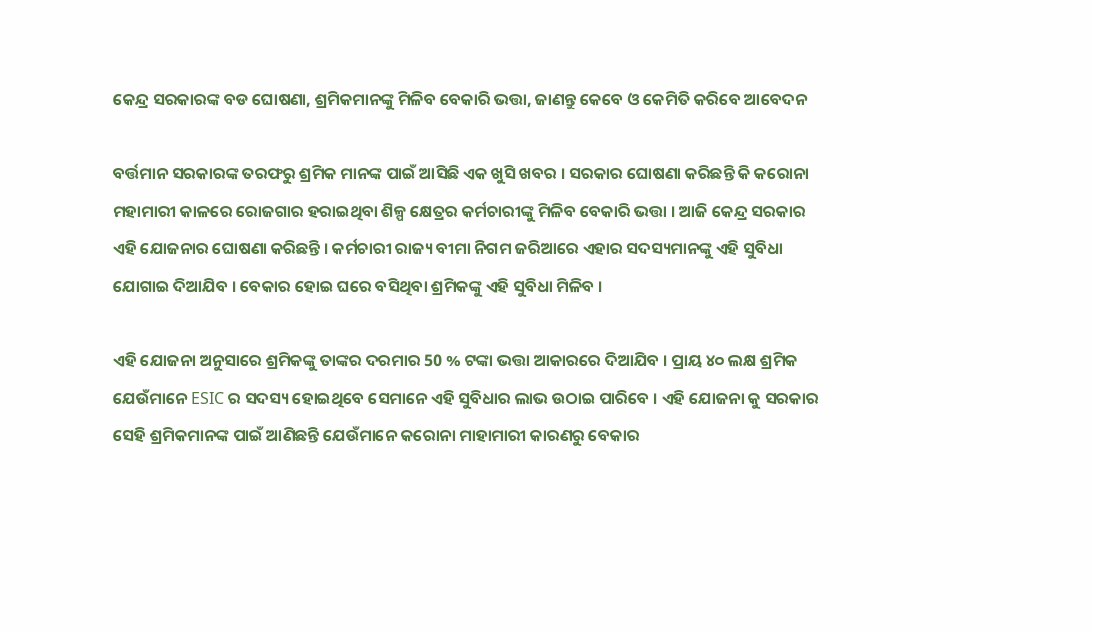କେନ୍ଦ୍ର ସରକାରଙ୍କ ବଡ ଘୋଷଣା, ଶ୍ରମିକମାନଙ୍କୁ ମିଳିବ ବେକାରି ଭତ୍ତା, ଜାଣନ୍ତୁ କେବେ ଓ କେମିତି କରିବେ ଆବେଦନ

ବର୍ତ୍ତମାନ ସରକାରଙ୍କ ତରଫରୁ ଶ୍ରମିକ ମାନଙ୍କ ପାଇଁ ଆସିଛି ଏକ ଖୁସି ଖବର । ସରକାର ଘୋଷଣା କରିଛନ୍ତି କି କରୋନା ମହାମାରୀ କାଳରେ ରୋଜଗାର ହରାଇଥିବା ଶିଳ୍ପ କ୍ଷେତ୍ରର କର୍ମଚାରୀଙ୍କୁ ମିଳିବ ବେକାରି ଭତ୍ତା । ଆଜି କେନ୍ଦ୍ର ସରକାର ଏହି ଯୋଜନାର ଘୋଷଣା କରିଛନ୍ତି । କର୍ମଚାରୀ ରାଜ୍ୟ ବୀମା ନିଗମ ଜରିଆରେ ଏହାର ସଦସ୍ୟମାନଙ୍କୁ ଏହି ସୁବିଧା ଯୋଗାଇ ଦିଆଯିବ । ବେକାର ହୋଇ ଘରେ ବସିଥିବା ଶ୍ରମିକଙ୍କୁ ଏହି ସୁବିଧା ମିଳିବ ।

ଏହି ଯୋଜନା ଅନୁସାରେ ଶ୍ରମିକଙ୍କୁ ତାଙ୍କର ଦରମାର 50 % ଟଙ୍କା ଭତ୍ତା ଆକାରରେ ଦିଆଯିବ । ପ୍ରାୟ ୪୦ ଲକ୍ଷ ଶ୍ରମିକ ଯେଉଁମାନେ ESIC ର ସଦସ୍ୟ ହୋଇଥିବେ ସେମାନେ ଏହି ସୁବିଧାର ଲାଭ ଉଠାଇ ପାରିବେ । ଏହି ଯୋଜନା କୁ ସରକାର ସେହି ଶ୍ରମିକମାନଙ୍କ ପାଇଁ ଆଣିଛନ୍ତି ଯେଉଁମାନେ କରୋନା ମାହାମାରୀ କାରଣରୁ ବେକାର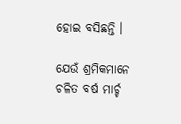ହୋଇ ବସିଛନ୍ତି ।

ଯେଉଁ ଶ୍ରମିକମାନେ ଚଳିତ ବର୍ଷ ମାର୍ଚ୍ଚ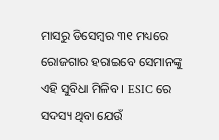ମାସରୁ ଡିସେମ୍ବର ୩୧ ମଧ୍ୟରେ ରୋଜଗାର ହରାଇବେ ସେମାନଙ୍କୁ ଏହି ସୁବିଧା ମିଳିବ । ESIC ରେ ସଦସ୍ୟ ଥିବା ଯେଉଁ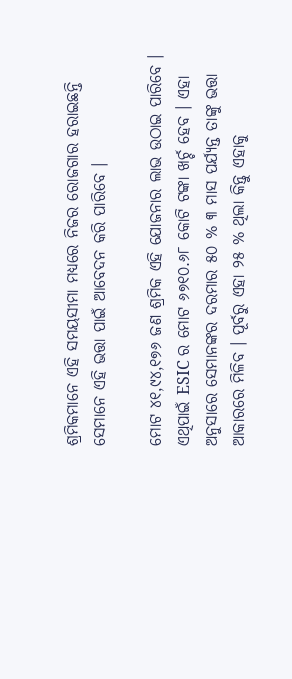ଶ୍ରମିକମାନେ ଏହି ସମୟସୀମା ମଧ୍ୟରେ ନିଜର ରୋଜଗାର ହରାଇଛନ୍ତି ସେମାନେ ଏହି ଭତ୍ତା ପାଇଁ ଆବେଦନ କରି ପାରିବେ ।

ମୋଟ ୪୧,୯୪,୧୭୬ ଜଣ ଶ୍ରମିକ ଏହି ଯୋଜନାର ଲାଭ ଉଠାଇ ପାରିବେ । ଏଥିପାଇଁ ESIC ର ମୋଟ ୬୭୧୦.୬୮ କୋଟି ଟଙ୍କା ଖର୍ଚ୍ଚ ହେବ । ଏହା ଅନୁସାରେ ସେମାନଙ୍କର ଦରମାର ୫୦ % ୩ ମାସ ପର୍ଯ୍ୟନ୍ତ ତାଙ୍କୁ ଭତ୍ତା ଆକାରରେ ମିଳିବ । ପୂର୍ବରୁ ଏହା ୨୫ % ଥିଲା କିନ୍ତୁ ଏହାକୁ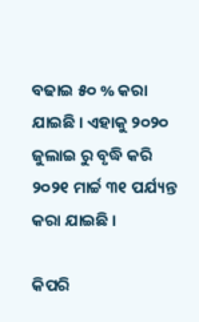ବଢାଇ ୫୦ % କରା ଯାଇଛି । ଏହାକୁ ୨୦୨୦ ଜୁଲାଇ ରୁ ବୃଦ୍ଧି କରି ୨୦୨୧ ମାର୍ଚ୍ଚ ୩୧ ପର୍ଯ୍ୟନ୍ତ କରା ଯାଇଛି ।

କିପରି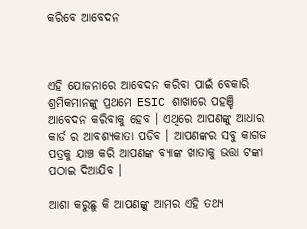କରିବେ ଆବେଦନ



ଏହି ଯୋଜନାରେ ଆବେଦନ କରିବା ପାଇଁ ବେକାରି ଶ୍ରମିକମାନଙ୍କୁ ପ୍ରଥମେ ESIC ଶାଖାରେ ପହଞ୍ଚି ଆବେଦନ କରିବାକୁ ହେବ । ଏଥିରେ ଆପଣଙ୍କୁ ଆଧାର କାର୍ଡ ର ଆବଶ୍ୟକାତା ପଡିବ । ଆପଣଙ୍କର ସବୁ କାଗଜ ପତ୍ରକୁ ଯାଞ୍ଚ କରି ଆପଣଙ୍କ ବ୍ଯାଙ୍କ ଖାତାକୁ ଭତ୍ତା ଟଙ୍କା ପଠାଇ ଦିଆଯିବ ।

ଆଶା କରୁଛୁ କି ଆପଣଙ୍କୁ ଆମର ଏହି ତଥ୍ୟ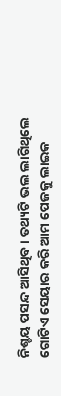ନିଶ୍ଚୟ ପସନ୍ଦ ଆସିଥିବ । ତଥ୍ୟଟି ଭଲ ଲାଗିଥିଲେ ଗୋଟିଏ ସେୟାର କରି ଆମ ପେଜକୁ ଲାଇକ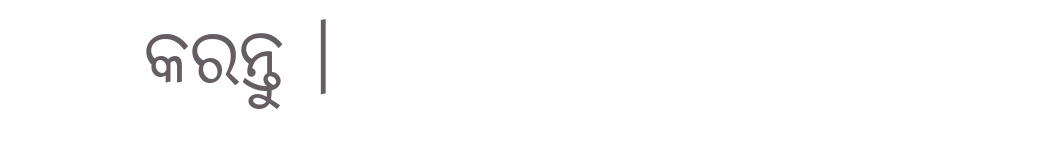କରନ୍ତୁ ।